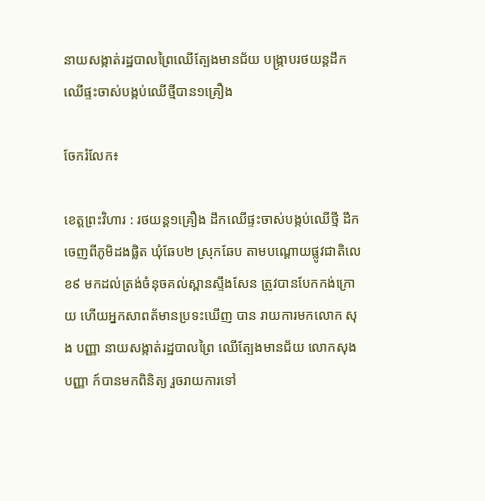នាយសង្កាត់រដ្ឋបាលព្រៃឈើត្បែងមានជ័យ បង្ក្រាបរថយន្តដឹកឈើផ្ទះចាស់បង្កប់ឈើថ្មីបាន១គ្រឿង

ចែករំលែក៖

ខេត្តព្រះវិហារ : រថយន្ត១គ្រឿង ដឹកឈើផ្ទះចាស់បង្កប់ឈើថ្មី ដឹកចេញពីភូមិដងផ្លិត ឃុំឆែប២ ស្រុកឆែប តាមបណ្តោយផ្លូវជាតិលេខ៩ មកដល់ត្រង់ចំនុចគល់ស្ពានស្ទឹងសែន ត្រូវបានបែកកង់ក្រោយ ហើយអ្នកសាពត័មានប្រទះឃើញ បាន រាយការមកលោក សុង បញ្ញា នាយសង្កាត់រដ្ឋបាលព្រៃ ឈើត្បែងមានជ័យ លោកសុង បញ្ញា ក៍បានមកពិនិត្យ រួចរាយការទៅ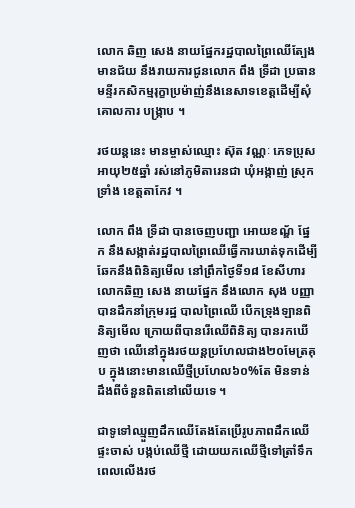លោក ឆិញ សេង នាយផ្នែករដ្ឋបាលព្រៃឈើត្បែងមានជ័យ នឹងរាយការជូនលោក ពឹង ទ្រីដា ប្រធានមន្ទីរកសិកម្មរុក្ខាប្រម៉ាញ់នឹងនេសាទខេត្តដើម្បីសុំគោលការ បង្ក្រាប ។

រថយន្តនេះ មានម្ចាស់ឈ្មោះ ស៊ុត វណ្ណៈ ភេទប្រុស អាយុ២៥ឆ្នាំ រស់នៅភូមិតារេនជា ឃុំអង្កាញ់ ស្រុកទ្រាំង ខេត្តតាកែវ ។

លោក ពឹង ទ្រីដា បានចេញបញ្ជា អោយខណ្ឌ័ ផ្នែក នឹងសង្កាត់រដ្ឋបាលព្រៃឈើធ្វើការឃាត់ទុកដើម្បីឆែកនឹងពិនិត្យមើល នៅព្រឹកថ្ងៃទី១៨ ខែសីហារ លោកឆិញ សេង នាយផ្នែក នឹងលោក សុង បញ្ញា បានដឹកនាំក្រុមរដ្ឋ បាលព្រៃឈើ បើកទ្រុងឡានពិនិត្យមើល ក្រោយពីបានរើឈើពិនិត្យ បានរកឃើញថា ឈើនៅក្នុងរថយន្តប្រហែលជាង២០មែត្រគុប ក្នុងនោះមានឈើថ្មីប្រហែល៦០%តែ មិនទាន់ដឹងពីចំនួនពិតនៅលើយទេ ។

ជាទូទៅឈ្មួញដឹកឈើតែងតែប្រើរូបភាពដឹកឈើផ្ទះចាស់ បង្កប់ឈើថ្មី ដោយយកឈើថ្មីទៅត្រាំទឹកពេលលើងរថ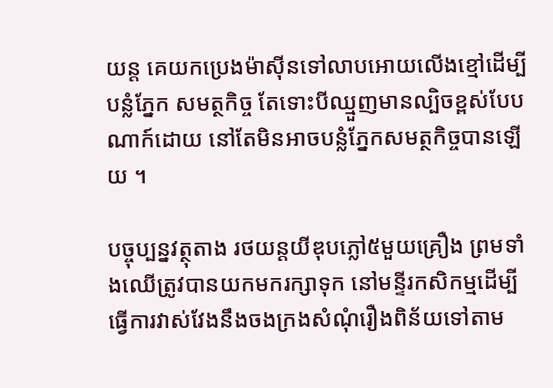យន្ត គេយកប្រេងម៉ាស៊ីនទៅលាបអោយលើងខ្មៅដើម្បីបន្លំភ្នែក សមត្ថកិច្ច តែទោះបីឈ្មួញមានល្បិចខ្ពស់បែបណាក៍ដោយ នៅតែមិនអាចបន្លំភ្នែកសមត្ថកិច្ចបានឡើយ ។

បច្ចុប្បន្នវត្ថុតាង រថយន្តយីឌុបភ្លៅ៥មួយគ្រឿង ព្រមទាំងឈើត្រូវបានយកមករក្សាទុក នៅមន្ទីរកសិកម្មដើម្បីធ្វើការវាស់វែងនឹងចងក្រងសំណុំរឿងពិន័យទៅតាម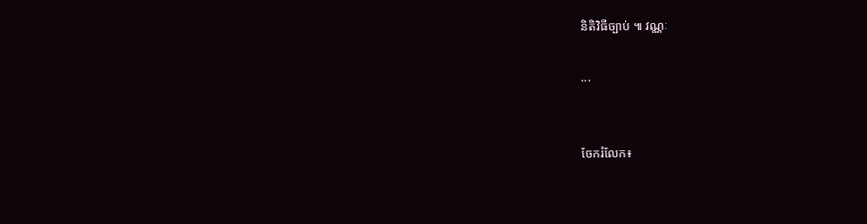និតិវិធីច្បាប់ ៕ វណ្ណៈ

...


ចែករំលែក៖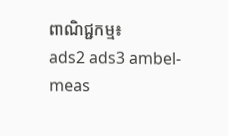ពាណិជ្ជកម្ម៖
ads2 ads3 ambel-meas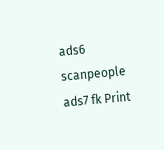ads6 scanpeople ads7 fk Print